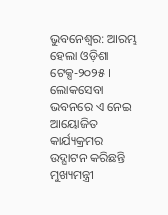ଭୁବନେଶ୍ୱର: ଆରମ୍ଭ ହେଲା ଓଡ଼ିଶା ଟେକ୍ସ-୨୦୨୫ । ଲୋକସେବା ଭବନରେ ଏ ନେଇ ଆୟୋଜିତ କାର୍ଯ୍ୟକ୍ରମର ଉଦ୍ଘାଟନ କରିଛନ୍ତି ମୁଖ୍ୟମନ୍ତ୍ରୀ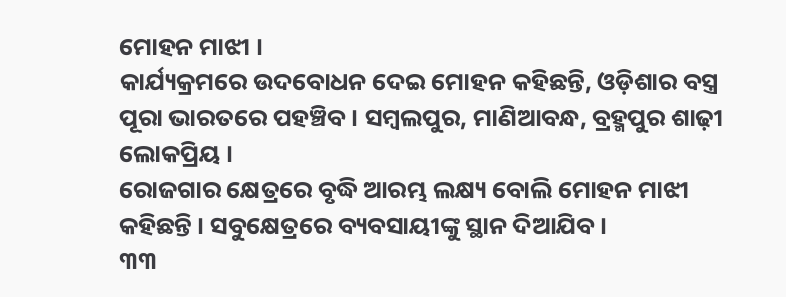ମୋହନ ମାଝୀ ।
କାର୍ଯ୍ୟକ୍ରମରେ ଉଦବୋଧନ ଦେଇ ମୋହନ କହିଛନ୍ତି, ଓଡ଼ିଶାର ବସ୍ତ୍ର ପୂରା ଭାରତରେ ପହଞ୍ଚିବ । ସମ୍ବଲପୁର, ମାଣିଆବନ୍ଧ, ବ୍ରହ୍ମପୁର ଶାଢ଼ୀ ଲୋକପ୍ରିୟ ।
ରୋଜଗାର କ୍ଷେତ୍ରରେ ବୃଦ୍ଧି ଆରମ୍ଭ ଲକ୍ଷ୍ୟ ବୋଲି ମୋହନ ମାଝୀ କହିଛନ୍ତି । ସବୁକ୍ଷେତ୍ରରେ ବ୍ୟବସାୟୀଙ୍କୁ ସ୍ଥାନ ଦିଆଯିବ ।
୩୩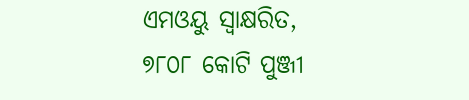ଏମଓୟୁ ସ୍ୱାକ୍ଷରିତ, ୭୮୦୮ କୋଟି ପୁଞ୍ଜୀ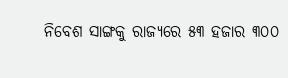ନିବେଶ ସାଙ୍ଗକୁ ରାଜ୍ୟରେ ୫୩ ହଜାର ୩୦୦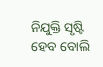ନିଯୁକ୍ତି ସୃଷ୍ଟି ହେବ ବୋଲି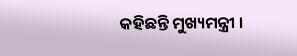କହିଛନ୍ତି ମୁଖ୍ୟମନ୍ତ୍ରୀ ।